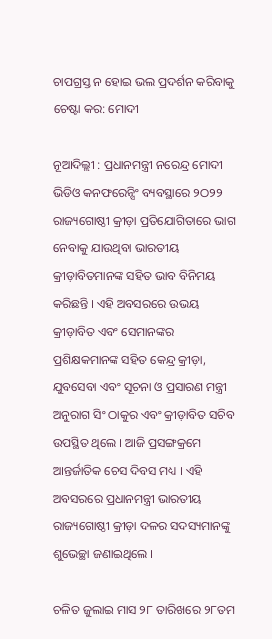ଚାପଗ୍ରସ୍ତ ନ ହୋଇ ଭଲ ପ୍ରଦର୍ଶନ କରିବାକୁ ଚେଷ୍ଟା କର: ମୋଦୀ

ନୂଆଦିଲ୍ଲୀ : ପ୍ରଧାନମନ୍ତ୍ରୀ ନରେନ୍ଦ୍ର ମୋଦୀ ଭିଡିଓ କନଫରେନ୍ସିଂ ବ୍ୟବସ୍ଥାରେ ୨ଠ୨୨ ରାଜ୍ୟଗୋଷ୍ଠୀ କ୍ରୀଡ଼ା ପ୍ରତିଯୋଗିତାରେ ଭାଗ ନେବାକୁ ଯାଉଥିବା ଭାରତୀୟ କ୍ରୀଡ଼ାବିତମାନଙ୍କ ସହିତ ଭାବ ବିନିମୟ କରିଛନ୍ତି । ଏହି ଅବସରରେ ଉଭୟ କ୍ରୀଡ଼ାବିତ ଏବଂ ସେମାନଙ୍କର ପ୍ରଶିକ୍ଷକମାନଙ୍କ ସହିତ କେନ୍ଦ୍ର କ୍ରୀଡ଼ା, ଯୁବସେବା ଏବଂ ସୂଚନା ଓ ପ୍ରସାରଣ ମନ୍ତ୍ରୀ ଅନୁରାଗ ସିଂ ଠାକୁର ଏବଂ କ୍ରୀଡ଼ାବିତ ସଚିବ ଉପସ୍ଥିତ ଥିଲେ । ଆଜି ପ୍ରସଙ୍ଗକ୍ରମେ ଆନ୍ତର୍ଜାତିକ ଚେସ ଦିବସ ମଧ୍ୟ । ଏହି ଅବସରରେ ପ୍ରଧାନମନ୍ତ୍ରୀ ଭାରତୀୟ ରାଜ୍ୟଗୋଷ୍ଠୀ କ୍ରୀଡ଼ା ଦଳର ସଦସ୍ୟମାନଙ୍କୁ ଶୁଭେଚ୍ଛା ଜଣାଇଥିଲେ ।

ଚଳିତ ଜୁଲାଇ ମାସ ୨୮ ତାରିଖରେ ୨୮ତମ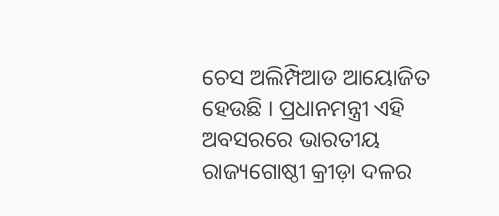ଚେସ ଅଲିମ୍ପିଆଡ ଆୟୋଜିତ ହେଉଛି । ପ୍ରଧାନମନ୍ତ୍ରୀ ଏହି ଅବସରରେ ଭାରତୀୟ ରାଜ୍ୟଗୋଷ୍ଠୀ କ୍ରୀଡ଼ା ଦଳର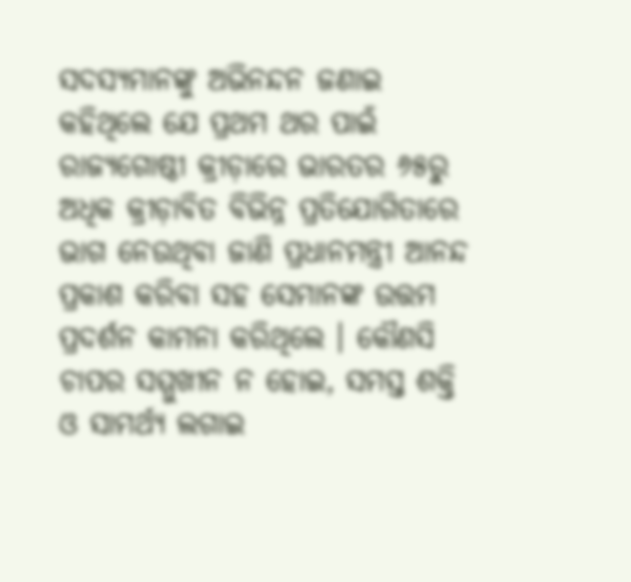ସଦସ୍ୟମାନଙ୍କୁ ଅଭିନନ୍ଦନ ଜଣାଇ କହିଥିଲେ ଯେ ପ୍ରଥମ ଥର ପାଇଁ ରାଜ୍ୟଗୋଷ୍ଠୀ କ୍ରୀଡ଼ାରେ ଭାରତର ୬୫ରୁ ଅଧିକ କ୍ରୀଡ଼ାବିତ ବିଭିନ୍ନ ପ୍ରତିଯୋଗିତାରେ ଭାଗ ନେଉଥିବା ଜାଣି ପ୍ରଧାନମନ୍ତ୍ରୀ ଆନନ୍ଦ ପ୍ରକାଶ କରିବା ସହ ସେମାନଙ୍କ ଉତ୍ତମ ପ୍ରଦର୍ଶନ କାମନା କରିଥିଲେ । କୌଣସି ଚାପର ସମ୍ମୁଖୀନ ନ ହୋଇ, ସମସ୍ତ ଶକ୍ତି ଓ ସାମର୍ଥ୍ୟ ଲଗାଇ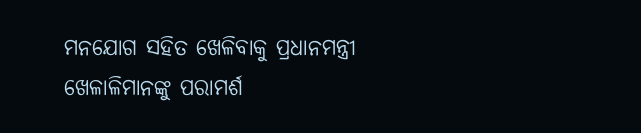ମନଯୋଗ ସହିତ ଖେଳିବାକୁ ପ୍ରଧାନମନ୍ତ୍ରୀ ଖେଳାଳିମାନଙ୍କୁ ପରାମର୍ଶ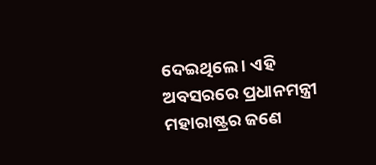ଦେଇଥିଲେ । ଏହି ଅବସରରେ ପ୍ରଧାନମନ୍ତ୍ରୀ ମହାରାଷ୍ଟ୍ରର ଜଣେ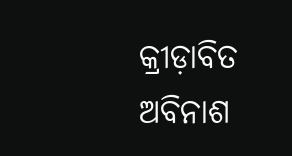କ୍ରୀଡ଼ାବିତ ଅବିନାଶ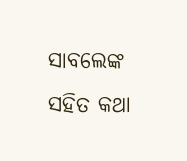ସାବଲେଙ୍କ ସହିତ କଥା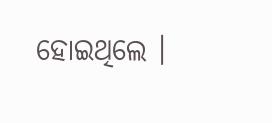ହୋଇଥିଲେ ।